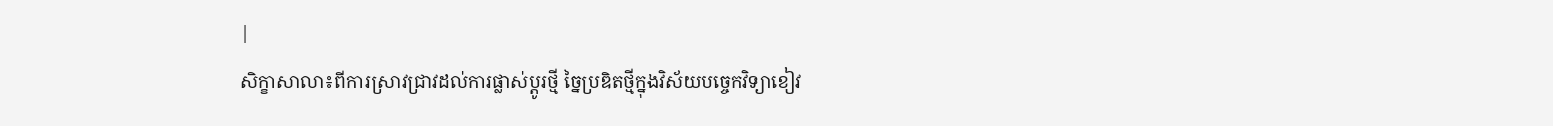|
សិក្ខាសាលា៖ពីការស្រាវជ្រាវដល់ការផ្លាស់ប្តូរថ្មី ច្នៃប្រឌិតថ្មីក្នុងវិស័យបច្ចេកវិទ្យាខៀវ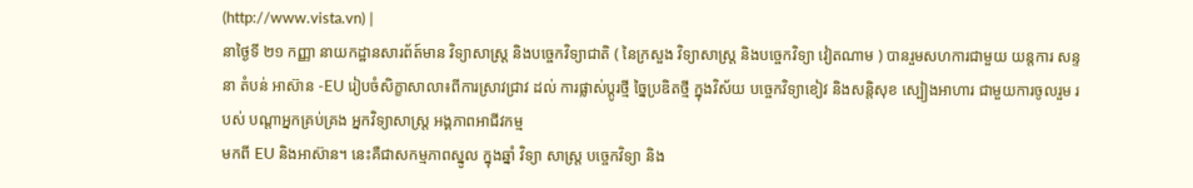(http://www.vista.vn) |
នាថ្ងៃទី ២១ កញ្ញា នាយកដ្ឋានសារព័ត៍មាន វិទ្យាសាស្ត្រ និងបច្ចេកវិទ្យាជាតិ ( នៃក្រសួង វិទ្យាសាស្ត្រ និងបច្ចេកវិទ្យា វៀតណាម ) បានរួមសហការជាមួយ យន្តការ សន្ទនា តំបន់ អាស៊ាន -EU រៀបចំសិក្ខាសាលា៖ពីការស្រាវជ្រាវ ដល់ ការផ្លាស់ប្តូរថ្មី ច្នៃប្រឌិតថ្មី ក្នុងវិស័យ បច្ចេកវិទ្យាខៀវ និងសន្តិសុខ ស្បៀងអាហារ ជាមួយការចូលរួម របស់ បណ្ដាអ្នកគ្រប់គ្រង អ្នកវិទ្យាសាស្ត្រ អង្គភាពអាជីវកម្ម
មកពី EU និងអាស៊ាន។ នេះគឺជាសកម្មភាពស្នូល ក្នុងឆ្នាំ វិទ្យា សាស្ត្រ បច្ចេកវិទ្យា និង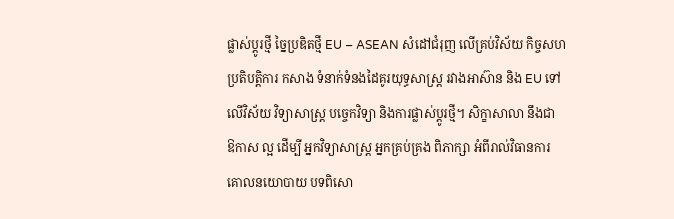ផ្លាស់ប្តូរថ្មី ច្នៃប្រឌិតថ្មី EU – ASEAN សំដៅជំរុញ លើគ្រប់វិស័យ កិច្ចសហ
ប្រតិបត្តិការ កសាង ទំនាក់ទំនងដៃគូរយុទ្ធសាស្ត្រ រវាងអាស៊ាន និង EU ទៅ
លើវិស័យ វិទ្យាសាស្ត្រ បច្ចេកវិទ្យា និងការផ្លាស់ប្តូរថ្មី។ សិក្ខាសាលា នឹងជា
ឱកាស ល្អ ដើម្បី អ្នកវិទ្យាសាស្ត្រ អ្នកគ្រប់គ្រង ពិភាក្សា អំពីរាល់វិធានការ
គោលនយោបាយ បទពិសោ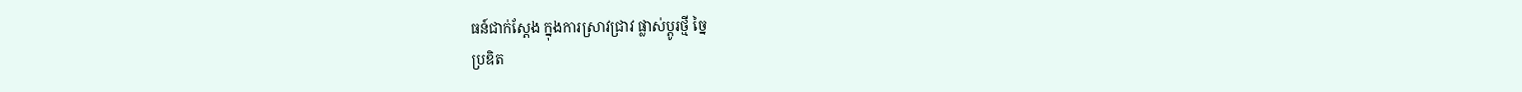ធន៍ជាក់ស្ដែង ក្នុងការស្រាវជ្រាវ ផ្លាស់ប្តូរថ្មី ច្នៃ
ប្រឌិត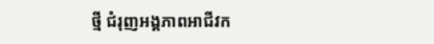ថ្មី ជំរុញអង្គភាពអាជីវក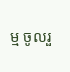ម្ម ចូលរួ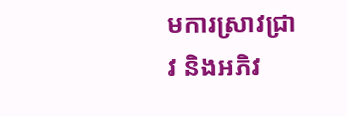មការស្រាវជ្រាវ និងអភិវ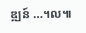ឌ្ឍន៍ …។ល៕